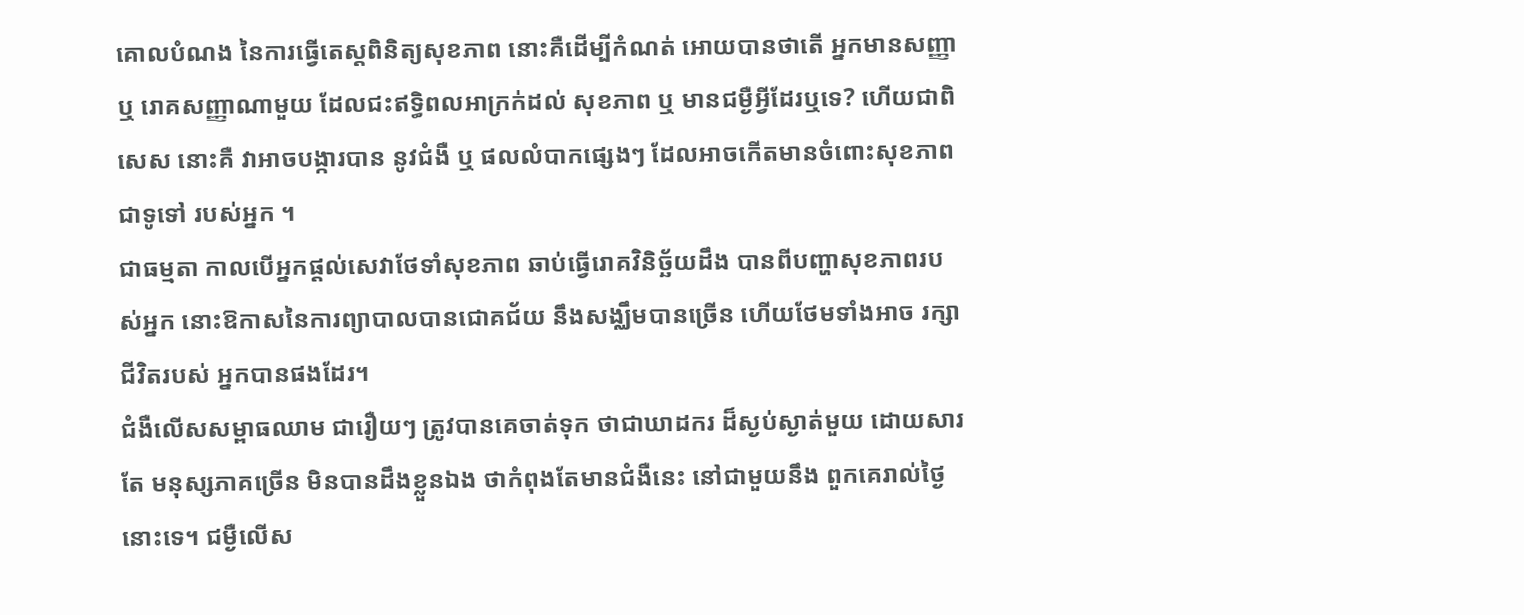គោលបំណង នៃការធ្វើតេស្តពិនិត្យសុខភាព នោះគឺដើម្បីកំណត់ អោយបានថាតើ អ្នកមានសញ្ញា ឬ រោគសញ្ញាណាមួយ ដែលជះឥទ្ធិពលអាក្រក់ដល់ សុខភាព ឬ មានជម្ងឺអ្វីដែរឬទេ? ហើយជាពិសេស នោះគឺ វាអាចបង្ការបាន នូវជំងឺ ឬ ផលលំបាកផ្សេងៗ ដែលអាចកើតមានចំពោះសុខភាពជាទូទៅ របស់អ្នក ។
ជាធម្មតា កាលបើអ្នកផ្តល់សេវាថែទាំសុខភាព ឆាប់ធ្វើរោគវិនិច្ឆ័យដឹង បានពីបញ្ហាសុខភាពរបស់អ្នក នោះឱកាសនៃការព្យាបាលបានជោគជ័យ នឹងសង្ឈឹមបានច្រើន ហើយថែមទាំងអាច រក្សាជីវិតរបស់ អ្នកបានផងដែរ។
ជំងឺលើសសម្ពាធឈាម ជារឿយៗ ត្រូវបានគេចាត់ទុក ថាជាឃាដករ ដ៏ស្ងប់ស្ងាត់មួយ ដោយសារតែ មនុស្សភាគច្រើន មិនបានដឹងខ្លួនឯង ថាកំពុងតែមានជំងឺនេះ នៅជាមួយនឹង ពួកគេរាល់ថ្ងៃនោះទេ។ ជម្ងឺលើស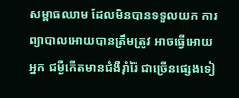សម្ពាធឈាម ដែលមិនបានទទួលយក ការព្យាបាលអោយបានត្រឹមត្រូវ អាចធ្វើអោយអ្នក ជម្ងឺកើតមានជំងឺរ៉ាំរ៉ៃ ជាច្រើនផ្សេងទៀ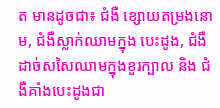ត មានដូចជា៖ ជំងឺ ខ្សោយតម្រងនោម, ជំងឺស្លាក់ឈាមក្នុង បេះដូង, ជំងឺដាច់សសៃឈាមក្នុងខួរក្បាល និង ជំងឺគាំងបេះដូងជា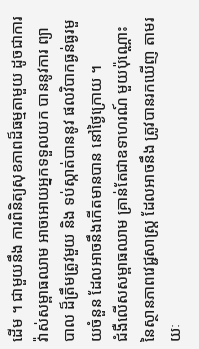ដើម ។ ជាមួយនឹង ការពិនិត្យសុខភាពដ៏ធម្មតាមួយ ដូចជាការវ៉ាស់សម្ពាធឈាម អាចអោយអ្នកទទួលយក បាននូវការ ព្យាបាល ដ៏ត្រឹមត្រូវមួយ និង ទប់ស្កាត់បាននូវ ផលវិបាកធ្ងន់ធ្ងរមួយចំនួន ដែលអាចនឹងកើតមានបាន នៅថ្ងៃក្រោយ ។
ជំងឺលើសសម្ពាធឈាម គ្រាន់តែជាឧទាហរណ៍ មួយប៉ុណ្ណោះ នៃស្ថានភាពវេជ្ជសាស្ត្រ ដែលអាចនឹង ត្រូវបានរកឃើញ តាមរយៈ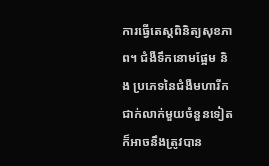ការធ្វើតេស្តពិនិត្យសុខភាព។ ជំងឺទឹកនោមផ្អែម និង ប្រភេទនៃជំងឺមហារីក ជាក់លាក់មួយចំនួនទៀត ក៏អាចនឹងត្រូវបាន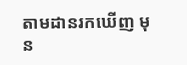តាមដានរកឃើញ មុន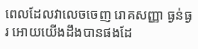ពេលដែលវាលេចចេញ រោគសញ្ញា ធ្ងន់ធ្ងរ អោយយើងដឹងបានផងដែ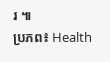រ ៕
ប្រភព៖ Health